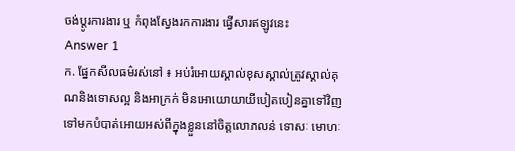ចង់ប្តូរការងារ ឬ កំពុងស្វែងរកការងារ ផ្វើសារឥឡូវនេះ
Answer 1
ក. ផ្នែកសីលធម៌រស់នៅ ៖ អប់រំអោយស្គាល់ខុសស្គាល់ត្រូវស្គាល់គុណនិងទោសល្អ និងអាក្រក់ មិនអោយោយាយីបៀតបៀនគ្នាទៅវិញទៅមកបំបាត់អោយអស់ពីក្នុងខ្លួននៅចិត្តលោភលន់ ទោសៈ មោហៈ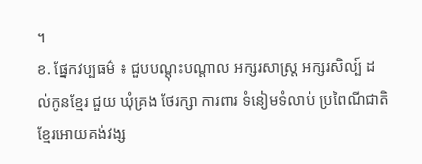។
ខ. ផ្នែកវប្បធម៌ ៖ ជួបបណ្តុះបណ្តាល អក្សរសាស្រ្ត អក្សរសិល្ប៍ ដល់កូនខ្មែរ ជួយ ឃុំគ្រង ថែរក្សា ការពារ ទំនៀមទំលាប់ ប្រពៃណីជាតិខ្មែរអោយគង់វង្ស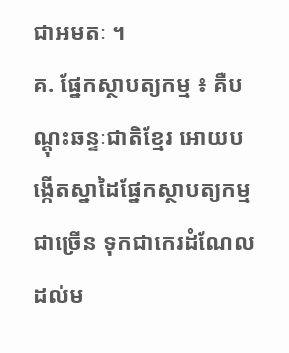ជាអមតៈ ។
គ. ផ្នែកស្ថាបត្យកម្ម ៖ គឺបណ្តុះឆន្ទៈជាតិខ្មែរ អោយបង្កើតស្នាដៃផ្នែកស្ថាបត្យកម្មជាច្រើន ទុកជាកេរដំណែល ដល់ម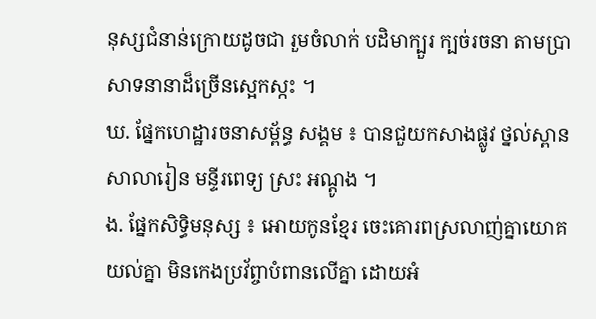នុស្សជំនាន់ក្រោយដូចជា រួមចំលាក់ បដិមាក្បួរ ក្បច់រចនា តាមប្រាសាទនានាដ៏ច្រើនស្អេកស្កះ ។
ឃ. ផ្នែកហេដ្ឋារចនាសម្ព័ន្ធ សង្គម ៖ បានជួយកសាងផ្លូវ ថ្នល់ស្ពាន សាលារៀន មន្ទីរពេទ្យ ស្រះ អណ្តូង ។
ង. ផ្នែកសិទ្ធិមនុស្ស ៖ អោយកូនខ្មែរ ចេះគោរពស្រលាញ់គ្នាយោគយល់គ្នា មិនកេងប្រវ័ព្ចាបំពានលើគ្នា ដោយអំ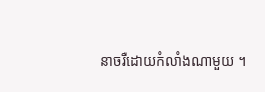នាចរឺដោយកំលាំងណាមួយ ។